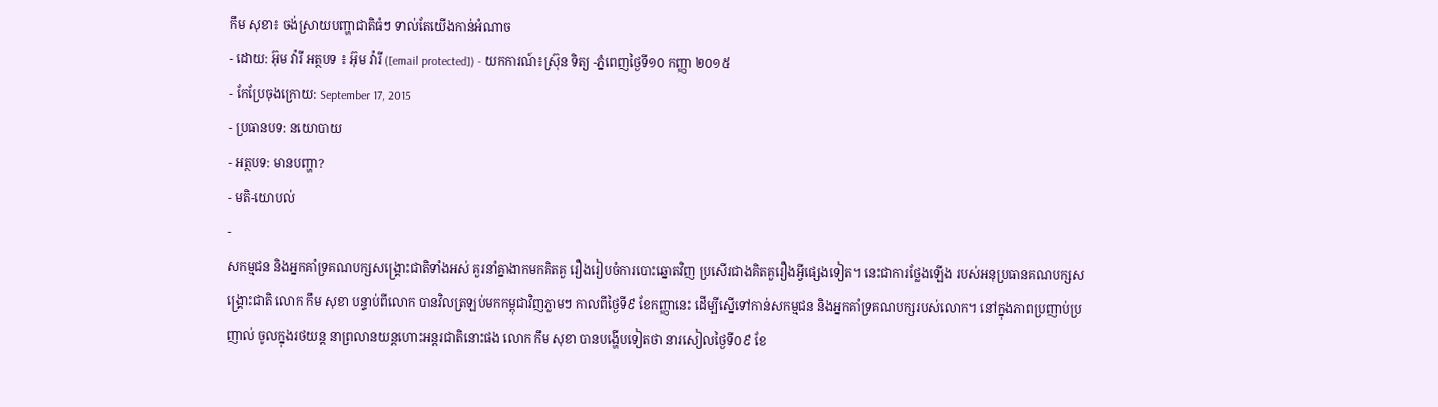កឹម សុខា៖ ចង់ស្រាយបញ្ហាជាតិធំៗ ទាល់តែយើងកាន់អំណាច
- ដោយ: អ៊ុម វ៉ារី អត្ថបទ ៖ អ៊ុម វ៉ារី ([email protected]) - យកការណ៍៖ស្រ៊ុន ទិត្យ -ភ្នំពេញថ្ងៃទី១០ កញ្ញា ២០១៥
- កែប្រែចុងក្រោយ: September 17, 2015
- ប្រធានបទ: នយោបាយ
- អត្ថបទ: មានបញ្ហា?
- មតិ-យោបល់
-
សកម្មជន និងអ្នកគាំទ្រគណបក្សសង្គ្រោះជាតិទាំងអស់ គួរនាំគ្នាងាកមកគិតគួ រឿងរៀបចំការបោះឆ្នោតវិញ ប្រសើរជាងគិតគួរឿងអ្វីផ្សេងទៀត។ នេះជាការថ្លែងឡើង របស់អនុប្រធានគណបក្សសង្គ្រោះជាតិ លោក កឹម សុខា បន្ទាប់ពីលោក បានវិលត្រឡប់មកកម្ពុជាវិញភ្លាមៗ កាលពីថ្ងៃទី៩ ខែកញ្ញានេះ ដើម្បីស្នើទៅកាន់សកម្មជន និងអ្នកគាំទ្រគណបក្សរបស់លោក។ នៅក្នុងភាពប្រញាប់ប្រញាល់ ចូលក្នុងរថយន្ត នាព្រលានយន្ដហោះអន្តរជាតិនោះផង លោក កឹម សុខា បានបង្ហើបទៀតថា នារសៀលថ្ងៃទី០៩ ខែ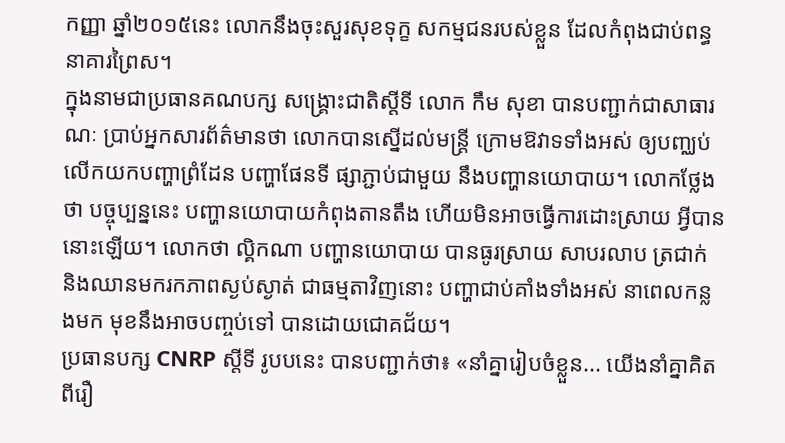កញ្ញា ឆ្នាំ២០១៥នេះ លោកនឹងចុះសួរសុខទុក្ខ សកម្មជនរបស់ខ្លួន ដែលកំពុងជាប់ពន្ធនាគារព្រៃស។
ក្នុងនាមជាប្រធានគណបក្ស សង្គ្រោះជាតិស្តីទី លោក កឹម សុខា បានបញ្ជាក់ជាសាធារណៈ ប្រាប់អ្នកសារព័ត៌មានថា លោកបានស្នើដល់មន្រ្តី ក្រោមឱវាទទាំងអស់ ឲ្យបញ្ឈប់លើកយកបញ្ហាព្រំដែន បញ្ហាផែនទី ផ្សាភ្ជាប់ជាមួយ នឹងបញ្ហានយោបាយ។ លោកថ្លែងថា បច្ចុប្បន្ននេះ បញ្ហានយោបាយកំពុងតានតឹង ហើយមិនអាចធ្វើការដោះស្រាយ អ្វីបាននោះឡើយ។ លោកថា ល្គិកណា បញ្ហានយោបាយ បានធូរស្រាយ សាបរលាប ត្រជាក់ និងឈានមករកភាពស្ងប់ស្ងាត់ ជាធម្មតាវិញនោះ បញ្ហាជាប់គាំងទាំងអស់ នាពេលកន្លងមក មុខនឹងអាចបញ្ចប់ទៅ បានដោយជោគជ័យ។
ប្រធានបក្ស CNRP ស្តីទី រូបបនេះ បានបញ្ជាក់ថា៖ «នាំគ្នារៀបចំខ្លួន... យើងនាំគ្នាគិតពីរឿ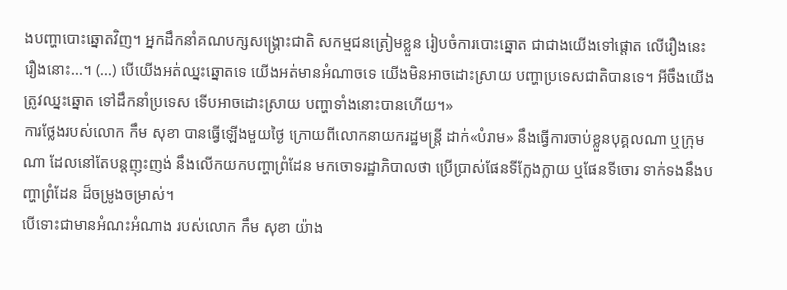ងបញ្ហាបោះឆ្នោតវិញ។ អ្នកដឹកនាំគណបក្សសង្រ្គោះជាតិ សកម្មជនត្រៀមខ្លួន រៀបចំការបោះឆ្នោត ជាជាងយើងទៅផ្តោត លើរឿងនេះ រឿងនោះ...។ (...) បើយើងអត់ឈ្នះឆ្នោតទេ យើងអត់មានអំណាចទេ យើងមិនអាចដោះស្រាយ បញ្ហាប្រទេសជាតិបានទេ។ អីចឹងយើងត្រូវឈ្នះឆ្នោត ទៅដឹកនាំប្រទេស ទើបអាចដោះស្រាយ បញ្ហាទាំងនោះបានហើយ។»
ការថ្លែងរបស់លោក កឹម សុខា បានធ្វើឡើងមួយថ្ងៃ ក្រោយពីលោកនាយករដ្ឋមន្រ្តី ដាក់«បំរាម» នឹងធ្វើការចាប់ខ្លួនបុគ្គលណា ឬក្រុមណា ដែលនៅតែបន្តញុះញង់ នឹងលើកយកបញ្ហាព្រំដែន មកចោទរដ្ឋាភិបាលថា ប្រើប្រាស់ផែនទីក្លែងក្លាយ ឬផែនទីចោរ ទាក់ទងនឹងបញ្ហាព្រំដែន ដ៏ចម្រូងចម្រាស់។
បើទោះជាមានអំណះអំណាង របស់លោក កឹម សុខា យ៉ាង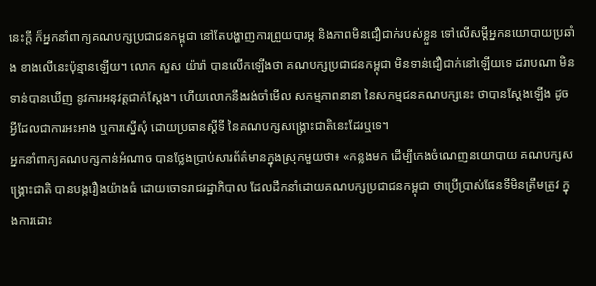នេះក្តី ក៏អ្នកនាំពាក្យគណបក្សប្រជាជនកម្ពុជា នៅតែបង្ហាញការព្រួយបារម្ភ និងភាពមិនជឿជាក់របស់ខ្លួន ទៅលើសម្តីអ្នកនយោបាយប្រឆាំង ខាងលើនេះប៉ុន្មានឡើយ។ លោក សួស យ៉ារ៉ា បានលើកឡើងថា គណបក្សប្រជាជនកម្ពុជា មិនទាន់ជឿជាក់នៅឡើយទេ ដរាបណា មិនទាន់បានឃើញ នូវការអនុវត្តជាក់ស្តែង។ ហើយលោកនឹងរង់ចាំមើល សកម្មភាពនានា នៃសកម្មជនគណបក្សនេះ ថាបានស្តែងឡើង ដូចអ្វីដែលជាការអះអាង ឬការស្នើសុំ ដោយប្រធានស្តីទី នៃគណបក្សសង្គ្រោះជាតិនេះដែរឬទេ។
អ្នកនាំពាក្យគណបក្សកាន់អំណាច បានថ្លែងប្រាប់សារព័ត៌មានក្នុងស្រុកមួយថា៖ «កន្លងមក ដើម្បីកេងចំណេញនយោបាយ គណបក្សសង្រ្គោះជាតិ បានបង្ករឿងយ៉ាងធំ ដោយចោទរាជរដ្ឋាភិបាល ដែលដឹកនាំដោយគណបក្សប្រជាជនកម្ពុជា ថាប្រើប្រាស់ផែនទីមិនត្រឹមត្រូវ ក្នុងការដោះ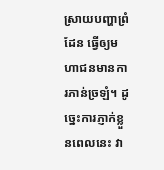ស្រាយបញ្ហាព្រំដែន ធ្វើឲ្យមហាជនមានការភាន់ច្រឡំ។ ដូច្នេះការភ្ញាក់ខ្លួនពេលនេះ វា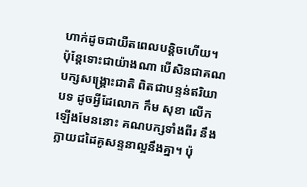ហាក់ដូចជាយឺតពេលបន្តិចហើយ។ ប៉ុន្តែទោះជាយ៉ាងណា បើសិនជាគណបក្សសង្រ្គោះជាតិ ពិតជាបន្ទន់ឥរិយាបទ ដូចអ្វីដែលោក កឹម សុខា លើកឡើងមែននោះ គណបក្សទាំងពីរ នឹងក្លាយជដៃគូសន្ទនាល្អនឹងគ្នា។ ប៉ុ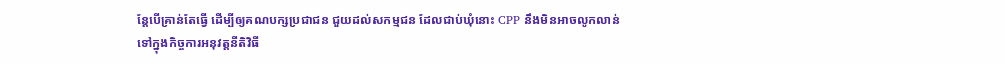ន្តែបើគ្រាន់តែធ្វើ ដើម្បីឲ្យគណបក្សប្រជាជន ជួយដល់សកម្មជន ដែលជាប់ឃុំនោះ CPP នឹងមិនអាចលូកលាន់ ទៅក្នុងកិច្ចការអនុវត្តនីតិវិធី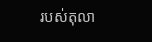របស់តុលា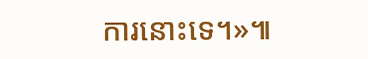ការនោះទេ។»៕